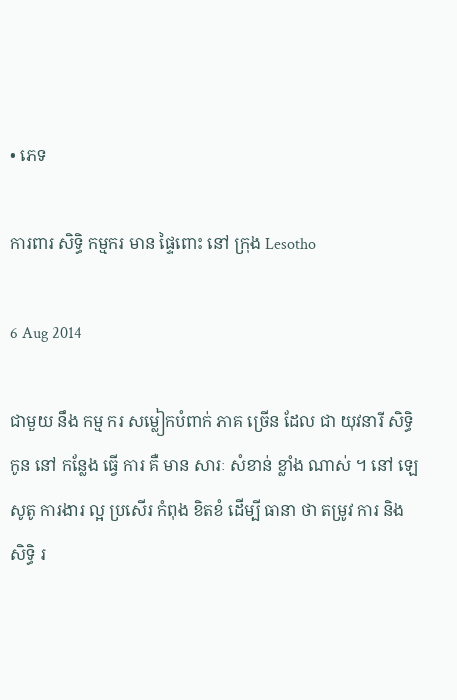• ភេទ

ការពារ សិទ្ធិ កម្មករ មាន ផ្ទៃពោះ នៅ ក្រុង Lesotho

6 Aug 2014

ជាមួយ នឹង កម្ម ករ សម្លៀកបំពាក់ ភាគ ច្រើន ដែល ជា យុវនារី សិទ្ធិ កូន នៅ កន្លែង ធ្វើ ការ គឺ មាន សារៈ សំខាន់ ខ្លាំង ណាស់ ។ នៅ ឡេសូតូ ការងារ ល្អ ប្រសើរ កំពុង ខិតខំ ដើម្បី ធានា ថា តម្រូវ ការ និង សិទ្ធិ រ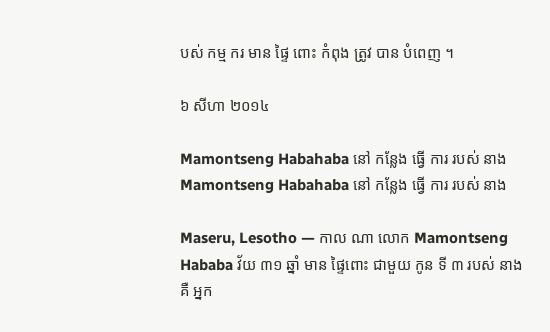បស់ កម្ម ករ មាន ផ្ទៃ ពោះ កំពុង ត្រូវ បាន បំពេញ ។

៦ សីហា ២០១៤

Mamontseng Habahaba នៅ កន្លែង ធ្វើ ការ របស់ នាង
Mamontseng Habahaba នៅ កន្លែង ធ្វើ ការ របស់ នាង

Maseru, Lesotho — កាល ណា លោក Mamontseng Hababa វ័យ ៣១ ឆ្នាំ មាន ផ្ទៃពោះ ជាមួយ កូន ទី ៣ របស់ នាង គឺ អ្នក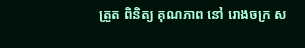ត្រួត ពិនិត្យ គុណភាព នៅ រោងចក្រ ស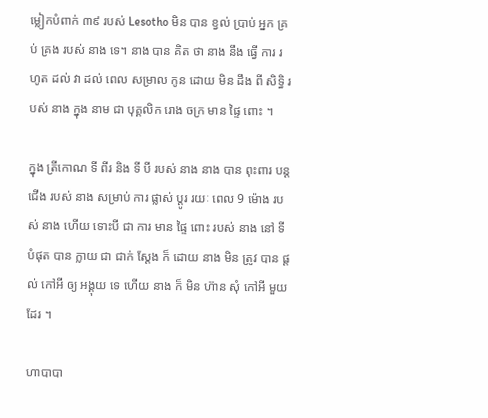ម្លៀកបំពាក់ ៣៩ របស់ Lesotho មិន បាន ខ្វល់ ប្រាប់ អ្នក គ្រប់ គ្រង របស់ នាង ទេ។ នាង បាន គិត ថា នាង នឹង ធ្វើ ការ រហូត ដល់ វា ដល់ ពេល សម្រាល កូន ដោយ មិន ដឹង ពី សិទ្ធិ របស់ នាង ក្នុង នាម ជា បុគ្គលិក រោង ចក្រ មាន ផ្ទៃ ពោះ ។

ក្នុង ត្រីកោណ ទី ពីរ និង ទី បី របស់ នាង នាង បាន ពុះពារ បន្ត ជើង របស់ នាង សម្រាប់ ការ ផ្លាស់ ប្តូរ រយៈ ពេល 9 ម៉ោង របស់ នាង ហើយ ទោះបី ជា ការ មាន ផ្ទៃ ពោះ របស់ នាង នៅ ទី បំផុត បាន ក្លាយ ជា ជាក់ ស្តែង ក៏ ដោយ នាង មិន ត្រូវ បាន ផ្តល់ កៅអី ឲ្យ អង្គុយ ទេ ហើយ នាង ក៏ មិន ហ៊ាន សុំ កៅអី មួយ ដែរ ។

ហាបាបា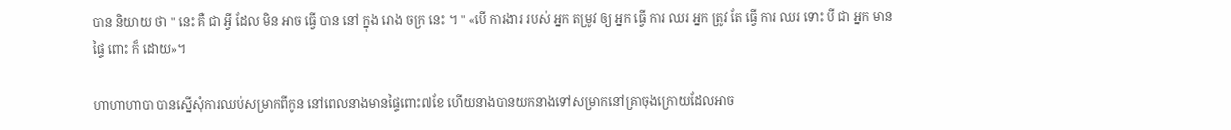បាន និយាយ ថា " នេះ គឺ ជា អ្វី ដែល មិន អាច ធ្វើ បាន នៅ ក្នុង រោង ចក្រ នេះ ។ " «បើ ការងារ របស់ អ្នក តម្រូវ ឲ្យ អ្នក ធ្វើ ការ ឈរ អ្នក ត្រូវ តែ ធ្វើ ការ ឈរ ទោះ បី ជា អ្នក មាន ផ្ទៃ ពោះ ក៏ ដោយ»។

ហាហាហាបា បានស្នើសុំការឈប់សម្រាកពីកូន នៅពេលនាងមានផ្ទៃពោះ៧ខែ ហើយនាងបានយកនាងទៅសម្រាកនៅគ្រាចុងក្រោយដែលអាច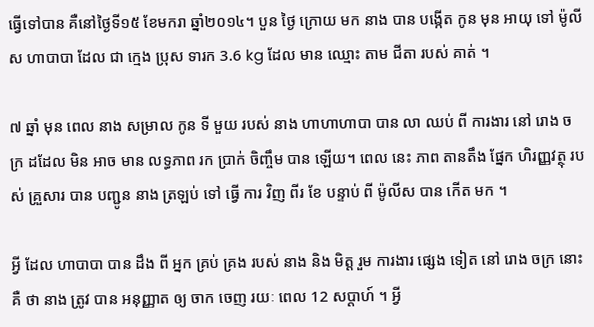ធ្វើទៅបាន គឺនៅថ្ងៃទី១៥ ខែមករា ឆ្នាំ២០១៤។ បួន ថ្ងៃ ក្រោយ មក នាង បាន បង្កើត កូន មុន អាយុ ទៅ ម៉ូលីស ហាបាបា ដែល ជា ក្មេង ប្រុស ទារក 3.6 kg ដែល មាន ឈ្មោះ តាម ជីតា របស់ គាត់ ។

៧ ឆ្នាំ មុន ពេល នាង សម្រាល កូន ទី មួយ របស់ នាង ហាហាហាបា បាន លា ឈប់ ពី ការងារ នៅ រោង ចក្រ ដដែល មិន អាច មាន លទ្ធភាព រក ប្រាក់ ចិញ្ចឹម បាន ឡើយ។ ពេល នេះ ភាព តានតឹង ផ្នែក ហិរញ្ញវត្ថុ របស់ គ្រួសារ បាន បញ្ជូន នាង ត្រឡប់ ទៅ ធ្វើ ការ វិញ ពីរ ខែ បន្ទាប់ ពី ម៉ូលីស បាន កើត មក ។

អ្វី ដែល ហាបាបា បាន ដឹង ពី អ្នក គ្រប់ គ្រង របស់ នាង និង មិត្ត រួម ការងារ ផ្សេង ទៀត នៅ រោង ចក្រ នោះ គឺ ថា នាង ត្រូវ បាន អនុញ្ញាត ឲ្យ ចាក ចេញ រយៈ ពេល 12 សប្តាហ៍ ។ អ្វី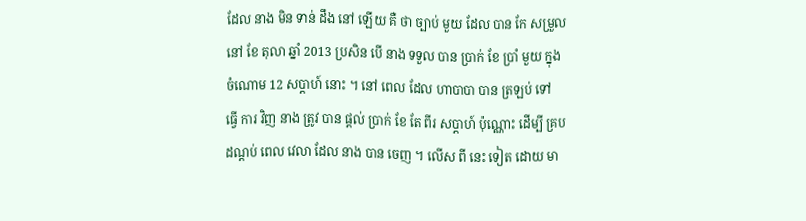ដែល នាង មិន ទាន់ ដឹង នៅ ឡើយ គឺ ថា ច្បាប់ មួយ ដែល បាន កែ សម្រួល នៅ ខែ តុលា ឆ្នាំ 2013 ប្រសិន បើ នាង ទទួល បាន ប្រាក់ ខែ ប្រាំ មួយ ក្នុង ចំណោម 12 សប្តាហ៍ នោះ ។ នៅ ពេល ដែល ហាបាបា បាន ត្រឡប់ ទៅ ធ្វើ ការ វិញ នាង ត្រូវ បាន ផ្តល់ ប្រាក់ ខែ តែ ពីរ សប្តាហ៍ ប៉ុណ្ណោះ ដើម្បី គ្រប ដណ្តប់ ពេល វេលា ដែល នាង បាន ចេញ ។ លើស ពី នេះ ទៀត ដោយ មា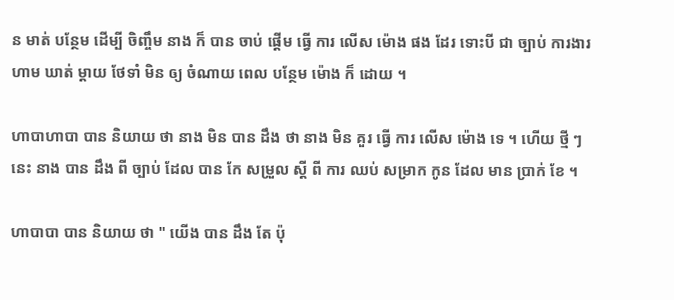ន មាត់ បន្ថែម ដើម្បី ចិញ្ចឹម នាង ក៏ បាន ចាប់ ផ្តើម ធ្វើ ការ លើស ម៉ោង ផង ដែរ ទោះបី ជា ច្បាប់ ការងារ ហាម ឃាត់ ម្តាយ ថែទាំ មិន ឲ្យ ចំណាយ ពេល បន្ថែម ម៉ោង ក៏ ដោយ ។

ហាបាហាបា បាន និយាយ ថា នាង មិន បាន ដឹង ថា នាង មិន គួរ ធ្វើ ការ លើស ម៉ោង ទេ ។ ហើយ ថ្មី ៗ នេះ នាង បាន ដឹង ពី ច្បាប់ ដែល បាន កែ សម្រួល ស្តី ពី ការ ឈប់ សម្រាក កូន ដែល មាន ប្រាក់ ខែ ។

ហាបាបា បាន និយាយ ថា " យើង បាន ដឹង តែ ប៉ុ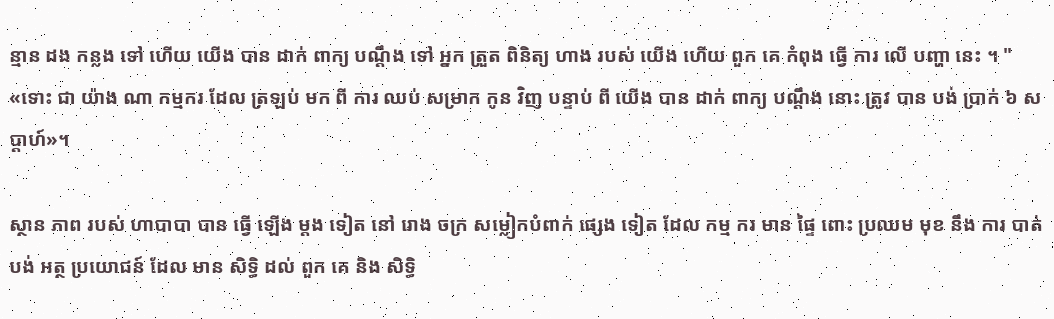ន្មាន ដង កន្លង ទៅ ហើយ យើង បាន ដាក់ ពាក្យ បណ្តឹង ទៅ អ្នក ត្រួត ពិនិត្យ ហាង របស់ យើង ហើយ ពួក គេ កំពុង ធ្វើ ការ លើ បញ្ហា នេះ ។ " «ទោះ ជា យ៉ាង ណា កម្មករ ដែល ត្រឡប់ មក ពី ការ ឈប់ សម្រាក កូន វិញ បន្ទាប់ ពី យើង បាន ដាក់ ពាក្យ បណ្តឹង នោះ ត្រូវ បាន បង់ ប្រាក់ ៦ សប្ដាហ៍»។

ស្ថាន ភាព របស់ ហាបាបា បាន ធ្វើ ឡើង ម្តង ទៀត នៅ រោង ចក្រ សម្លៀកបំពាក់ ផ្សេង ទៀត ដែល កម្ម ករ មាន ផ្ទៃ ពោះ ប្រឈម មុខ នឹង ការ បាត់ បង់ អត្ថ ប្រយោជន៍ ដែល មាន សិទ្ធិ ដល់ ពួក គេ និង សិទ្ធិ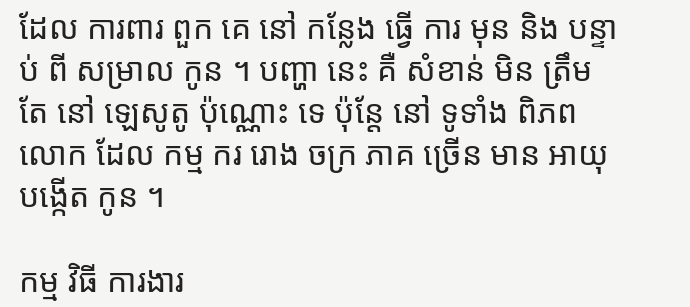ដែល ការពារ ពួក គេ នៅ កន្លែង ធ្វើ ការ មុន និង បន្ទាប់ ពី សម្រាល កូន ។ បញ្ហា នេះ គឺ សំខាន់ មិន ត្រឹម តែ នៅ ឡេសូតូ ប៉ុណ្ណោះ ទេ ប៉ុន្តែ នៅ ទូទាំង ពិភព លោក ដែល កម្ម ករ រោង ចក្រ ភាគ ច្រើន មាន អាយុ បង្កើត កូន ។

កម្ម វិធី ការងារ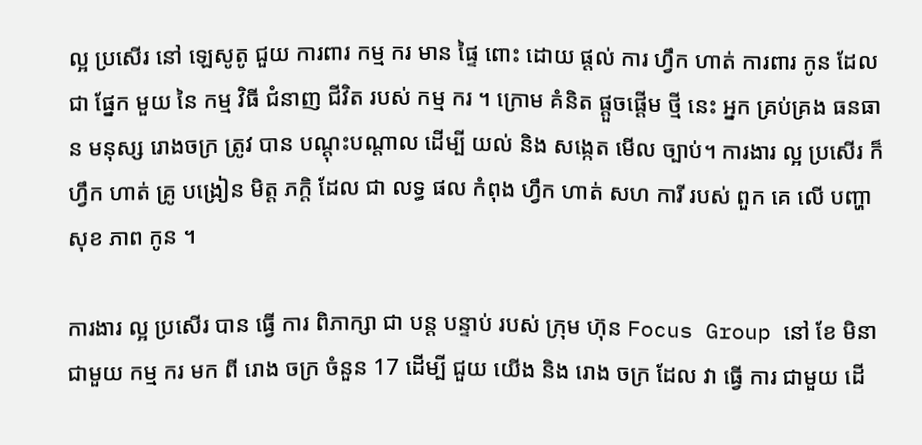ល្អ ប្រសើរ នៅ ឡេសូតូ ជួយ ការពារ កម្ម ករ មាន ផ្ទៃ ពោះ ដោយ ផ្តល់ ការ ហ្វឹក ហាត់ ការពារ កូន ដែល ជា ផ្នែក មួយ នៃ កម្ម វិធី ជំនាញ ជីវិត របស់ កម្ម ករ ។ ក្រោម គំនិត ផ្ដួចផ្ដើម ថ្មី នេះ អ្នក គ្រប់គ្រង ធនធាន មនុស្ស រោងចក្រ ត្រូវ បាន បណ្ដុះបណ្ដាល ដើម្បី យល់ និង សង្កេត មើល ច្បាប់។ ការងារ ល្អ ប្រសើរ ក៏ ហ្វឹក ហាត់ គ្រូ បង្រៀន មិត្ត ភក្តិ ដែល ជា លទ្ធ ផល កំពុង ហ្វឹក ហាត់ សហ ការី របស់ ពួក គេ លើ បញ្ហា សុខ ភាព កូន ។

ការងារ ល្អ ប្រសើរ បាន ធ្វើ ការ ពិភាក្សា ជា បន្ត បន្ទាប់ របស់ ក្រុម ហ៊ុន Focus Group នៅ ខែ មិនា ជាមួយ កម្ម ករ មក ពី រោង ចក្រ ចំនួន 17 ដើម្បី ជួយ យើង និង រោង ចក្រ ដែល វា ធ្វើ ការ ជាមួយ ដើ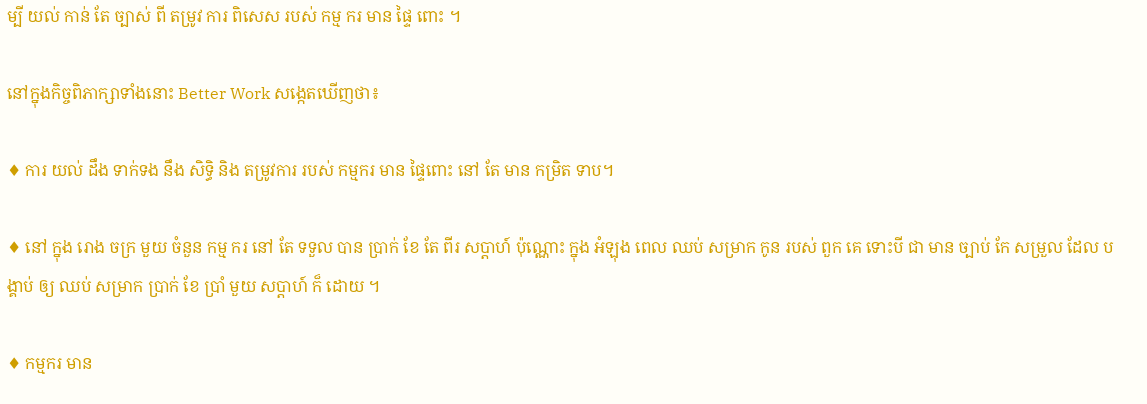ម្បី យល់ កាន់ តែ ច្បាស់ ពី តម្រូវ ការ ពិសេស របស់ កម្ម ករ មាន ផ្ទៃ ពោះ ។

នៅក្នុងកិច្ចពិភាក្សាទាំងនោះ Better Work សង្កេតឃើញថា៖

♦ ការ យល់ ដឹង ទាក់ទង នឹង សិទ្ធិ និង តម្រូវការ របស់ កម្មករ មាន ផ្ទៃពោះ នៅ តែ មាន កម្រិត ទាប។

♦ នៅ ក្នុង រោង ចក្រ មួយ ចំនួន កម្ម ករ នៅ តែ ទទួល បាន ប្រាក់ ខែ តែ ពីរ សប្តាហ៍ ប៉ុណ្ណោះ ក្នុង អំឡុង ពេល ឈប់ សម្រាក កូន របស់ ពួក គេ ទោះបី ជា មាន ច្បាប់ កែ សម្រួល ដែល បង្គាប់ ឲ្យ ឈប់ សម្រាក ប្រាក់ ខែ ប្រាំ មួយ សប្តាហ៍ ក៏ ដោយ ។

♦ កម្មករ មាន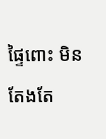ផ្ទៃពោះ មិន តែងតែ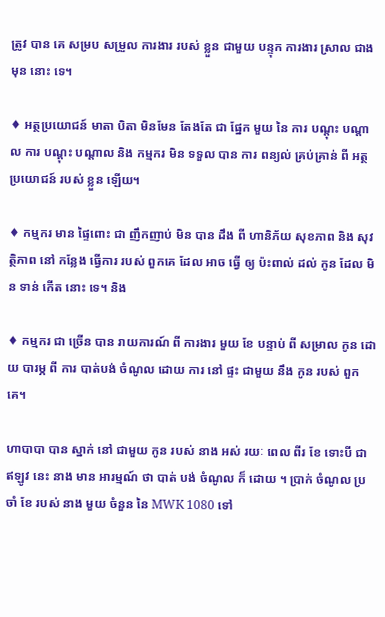ត្រូវ បាន គេ សម្រប សម្រួល ការងារ របស់ ខ្លួន ជាមួយ បន្ទុក ការងារ ស្រាល ជាង មុន នោះ ទេ។

♦ អត្ថប្រយោជន៍ មាតា បិតា មិនមែន តែងតែ ជា ផ្នែក មួយ នៃ ការ បណ្តុះ បណ្តាល ការ បណ្តុះ បណ្តាល និង កម្មករ មិន ទទួល បាន ការ ពន្យល់ គ្រប់គ្រាន់ ពី អត្ថប្រយោជន៍ របស់ ខ្លួន ឡើយ។

♦ កម្មករ មាន ផ្ទៃពោះ ជា ញឹកញាប់ មិន បាន ដឹង ពី ហានិភ័យ សុខភាព និង សុវត្ថិភាព នៅ កន្លែង ធ្វើការ របស់ ពួកគេ ដែល អាច ធ្វើ ឲ្យ ប៉ះពាល់ ដល់ កូន ដែល មិន ទាន់ កើត នោះ ទេ។ និង

♦ កម្មករ ជា ច្រើន បាន រាយការណ៍ ពី ការងារ មួយ ខែ បន្ទាប់ ពី សម្រាល កូន ដោយ បារម្ភ ពី ការ បាត់បង់ ចំណូល ដោយ ការ នៅ ផ្ទះ ជាមួយ នឹង កូន របស់ ពួក គេ។

ហាបាបា បាន ស្នាក់ នៅ ជាមួយ កូន របស់ នាង អស់ រយៈ ពេល ពីរ ខែ ទោះបី ជា ឥឡូវ នេះ នាង មាន អារម្មណ៍ ថា បាត់ បង់ ចំណូល ក៏ ដោយ ។ ប្រាក់ ចំណូល ប្រចាំ ខែ របស់ នាង មួយ ចំនួន នៃ MWK 1080 ទៅ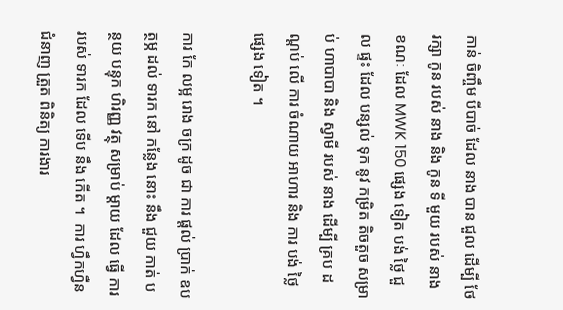កាន់ ចិញ្ចឹម បីបាច់ ដែល នាង បាន ជួល ដើម្បី ថែ រក្សា កូន របស់ នាង និង កូន ទី មួយ របស់ នាង ខណៈ ដែល MWK 150 ផ្សេង ទៀត បង់ ថ្លៃ ជួល ផ្ទះ ដែល បន្សល់ ទុក នូវ កម្រិត តិចតួច សម្រាប់ ហាបាបា និង ស្វាមី របស់ នាង ដើម្បី គ្រប ដណ្តប់ លើ ការ ចំណាយ អាហារ និង ការ បង់ ថ្លៃ ផ្សេង ទៀត ។

ការ កែ លម្អ រោង ចក្រ ដូច ជា ការ ផ្តល់ ប្រាក់ ឧបត្ថម្ភ ដល់ ទារក នៅ កន្លែង នោះ នឹង ជួយ កាត់ បន្ថយ បន្ទុក ហិរញ្ញ វត្ថុ សម្រាប់ ម្តាយ ដែល ធ្វើ ការ របស់ ទារក ដែល ទើប នឹង កើត ។  ការ ហ្វឹកហ្វឺន ជំនាញ ត្រួត ពិនិត្យ ការងារ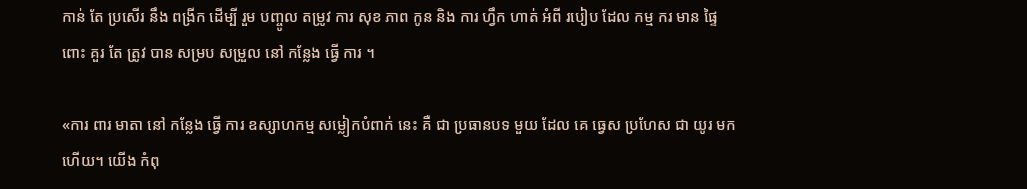កាន់ តែ ប្រសើរ នឹង ពង្រីក ដើម្បី រួម បញ្ចូល តម្រូវ ការ សុខ ភាព កូន និង ការ ហ្វឹក ហាត់ អំពី របៀប ដែល កម្ម ករ មាន ផ្ទៃ ពោះ គួរ តែ ត្រូវ បាន សម្រប សម្រួល នៅ កន្លែង ធ្វើ ការ ។

«ការ ពារ មាតា នៅ កន្លែង ធ្វើ ការ ឧស្សាហកម្ម សម្លៀកបំពាក់ នេះ គឺ ជា ប្រធានបទ មួយ ដែល គេ ធ្វេស ប្រហែស ជា យូរ មក ហើយ។ យើង កំពុ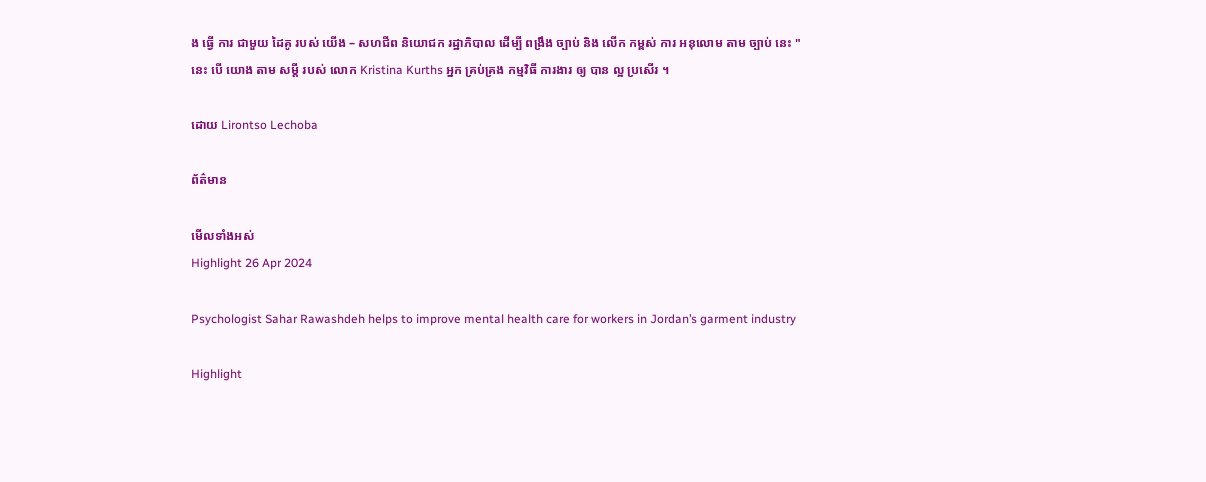ង ធ្វើ ការ ជាមួយ ដៃគូ របស់ យើង – សហជីព និយោជក រដ្ឋាភិបាល ដើម្បី ពង្រឹង ច្បាប់ និង លើក កម្ពស់ ការ អនុលោម តាម ច្បាប់ នេះ " នេះ បើ យោង តាម សម្តី របស់ លោក Kristina Kurths អ្នក គ្រប់គ្រង កម្មវិធី ការងារ ឲ្យ បាន ល្អ ប្រសើរ ។

ដោយ Lirontso Lechoba

ព័ត៌មាន

មើលទាំងអស់
Highlight 26 Apr 2024

Psychologist Sahar Rawashdeh helps to improve mental health care for workers in Jordan’s garment industry

Highlight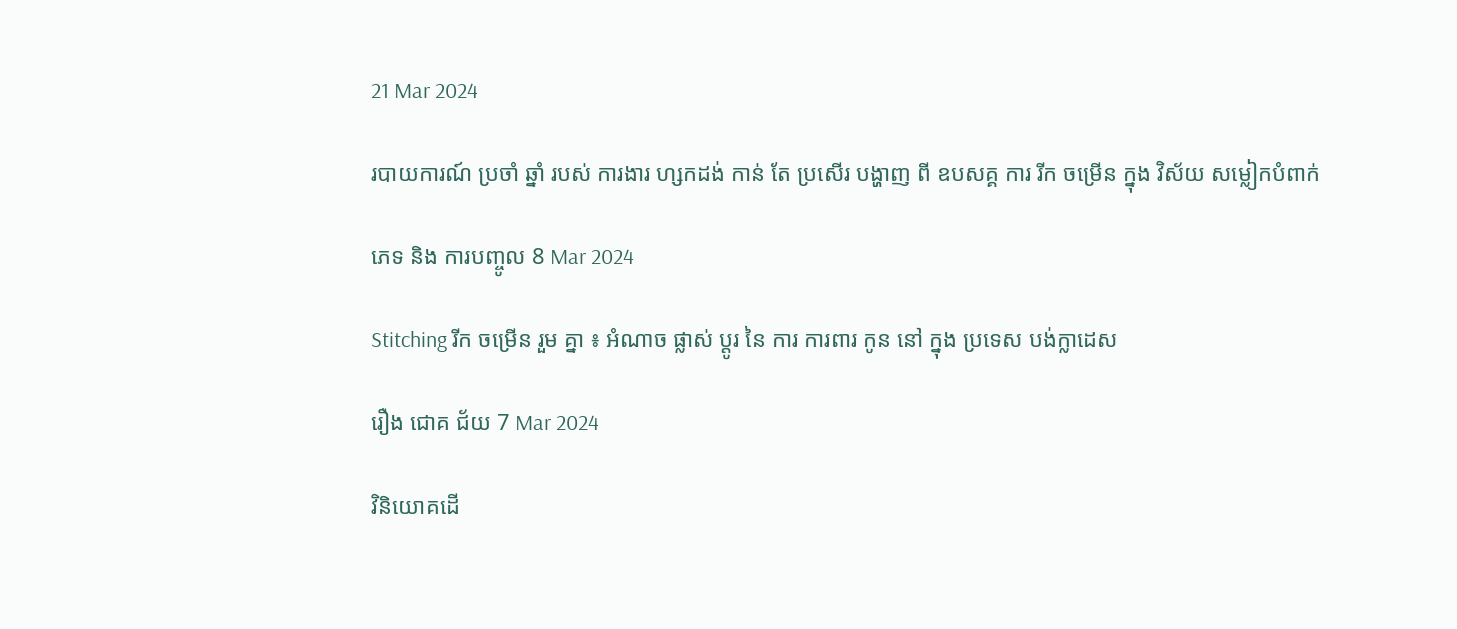21 Mar 2024

របាយការណ៍ ប្រចាំ ឆ្នាំ របស់ ការងារ ហ្សកដង់ កាន់ តែ ប្រសើរ បង្ហាញ ពី ឧបសគ្គ ការ រីក ចម្រើន ក្នុង វិស័យ សម្លៀកបំពាក់

ភេទ និង ការបញ្ចូល 8 Mar 2024

Stitching រីក ចម្រើន រួម គ្នា ៖ អំណាច ផ្លាស់ ប្តូរ នៃ ការ ការពារ កូន នៅ ក្នុង ប្រទេស បង់ក្លាដេស

រឿង ជោគ ជ័យ 7 Mar 2024

វិនិយោគដើ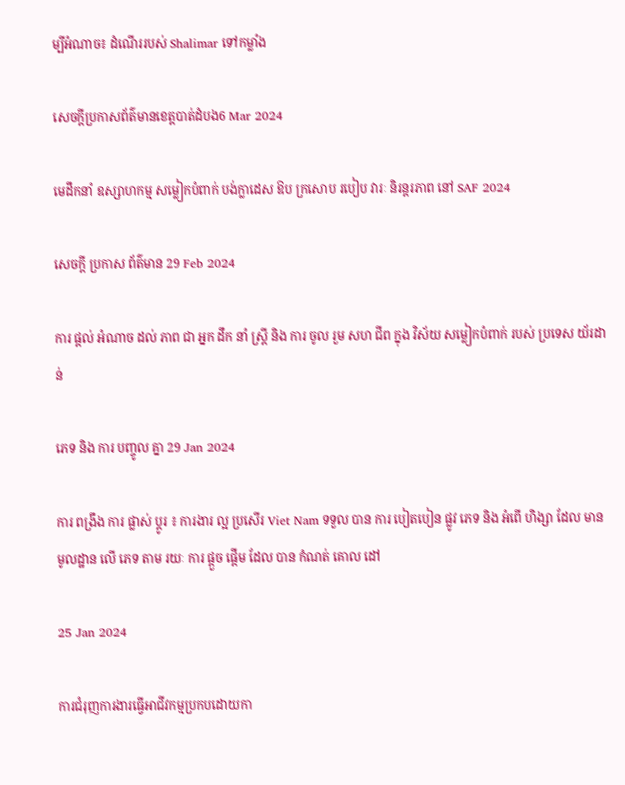ម្បីអំណាច៖ ដំណើររបស់ Shalimar ទៅកម្លាំង

សេចក្តីប្រកាសព័ត៌មានខេត្តបាត់ដំបង6 Mar 2024

មេដឹកនាំ ឧស្សាហកម្ម សម្លៀកបំពាក់ បង់ក្លាដេស ឱប ក្រសោប របៀប វារៈ និរន្តរភាព នៅ SAF 2024

សេចក្ដី ប្រកាស ព័ត៌មាន 29 Feb 2024

ការ ផ្តល់ អំណាច ដល់ ភាព ជា អ្នក ដឹក នាំ ស្ត្រី និង ការ ចូល រួម សហ ជីព ក្នុង វិស័យ សម្លៀកបំពាក់ របស់ ប្រទេស យ័រដាន់

ភេទ និង ការ បញ្ចូល គ្នា 29 Jan 2024

ការ ពង្រឹង ការ ផ្លាស់ ប្តូរ ៖ ការងារ ល្អ ប្រសើរ Viet Nam ទទួល បាន ការ បៀតបៀន ផ្លូវ ភេទ និង អំពើ ហិង្សា ដែល មាន មូលដ្ឋាន លើ ភេទ តាម រយៈ ការ ផ្តួច ផ្តើម ដែល បាន កំណត់ គោល ដៅ

25 Jan 2024

ការជំរុញការងារធ្វើអាជីវកម្មប្រកបដោយកា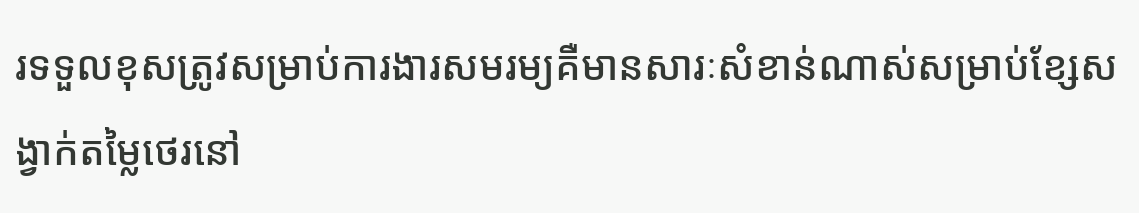រទទួលខុសត្រូវសម្រាប់ការងារសមរម្យគឺមានសារៈសំខាន់ណាស់សម្រាប់ខ្សែសង្វាក់តម្លៃថេរនៅ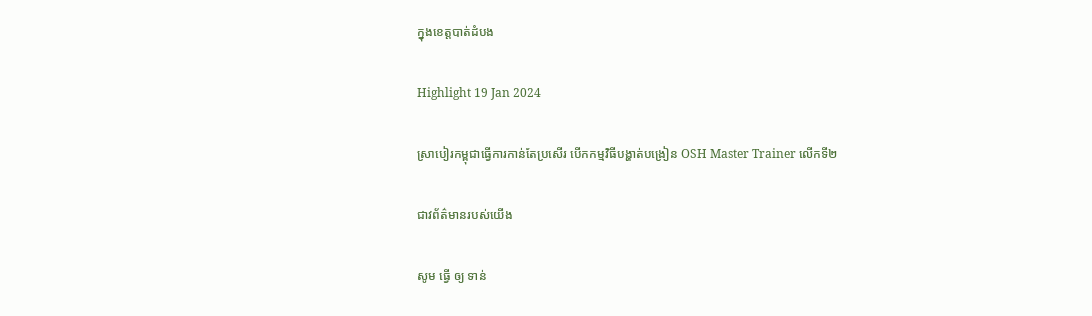ក្នុងខេត្តបាត់ដំបង

Highlight 19 Jan 2024

ស្រាបៀរកម្ពុជាធ្វើការកាន់តែប្រសើរ បើកកម្មវិធីបង្ហាត់បង្រៀន OSH Master Trainer លើកទី២

ជាវព័ត៌មានរបស់យើង

សូម ធ្វើ ឲ្យ ទាន់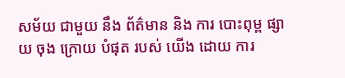សម័យ ជាមួយ នឹង ព័ត៌មាន និង ការ បោះពុម្ព ផ្សាយ ចុង ក្រោយ បំផុត របស់ យើង ដោយ ការ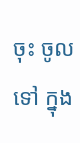ចុះ ចូល ទៅ ក្នុង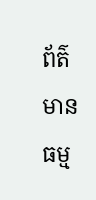ព័ត៌មាន ធម្ម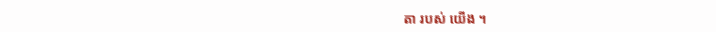តា របស់ យើង ។